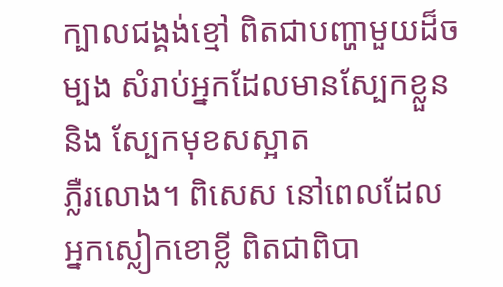ក្បាលជង្គង់ខ្មៅ ពិតជាបញ្ហាមួយដ៏ចម្បង សំរាប់អ្នកដែលមានស្បែកខ្លួន និង ស្បែកមុខសស្អាត
ភ្លឺរលោង។ ពិសេស នៅពេលដែលអ្នកស្លៀកខោខ្លី ពិតជាពិបា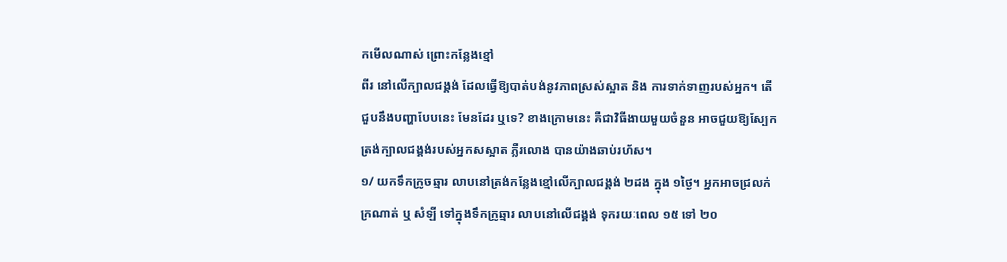កមើលណាស់ ព្រោះកន្លែងខ្មៅ
ពីរ នៅលើក្បាលជង្គង់ ដែលធ្វើឱ្យបាត់បង់នូវភាពស្រស់ស្អាត និង ការទាក់ទាញរបស់អ្នក។ តើ
ជួបនឹងបញ្ហាបែបនេះ មែនដែរ ឬទេ? ខាងក្រោមនេះ គឺជាវិធីងាយមួយចំនួន អាចជួយឱ្យស្បែក
ត្រង់ក្បាលជង្គង់របស់អ្នកសស្អាត ភ្លឺរលោង បានយ៉ាងឆាប់រហ័ស។
១/ យកទឹកក្រូចឆ្មារ លាបនៅត្រង់កន្លែងខ្មៅលើក្បាលជង្គង់ ២ដង ក្នុង ១ថ្ងៃ។ អ្នកអាចជ្រលក់
ក្រណាត់ ឬ សំឡី ទៅក្នុងទឹកក្រូឆ្មារ លាបនៅលើជង្គង់ ទុករយៈពេល ១៥ ទៅ ២០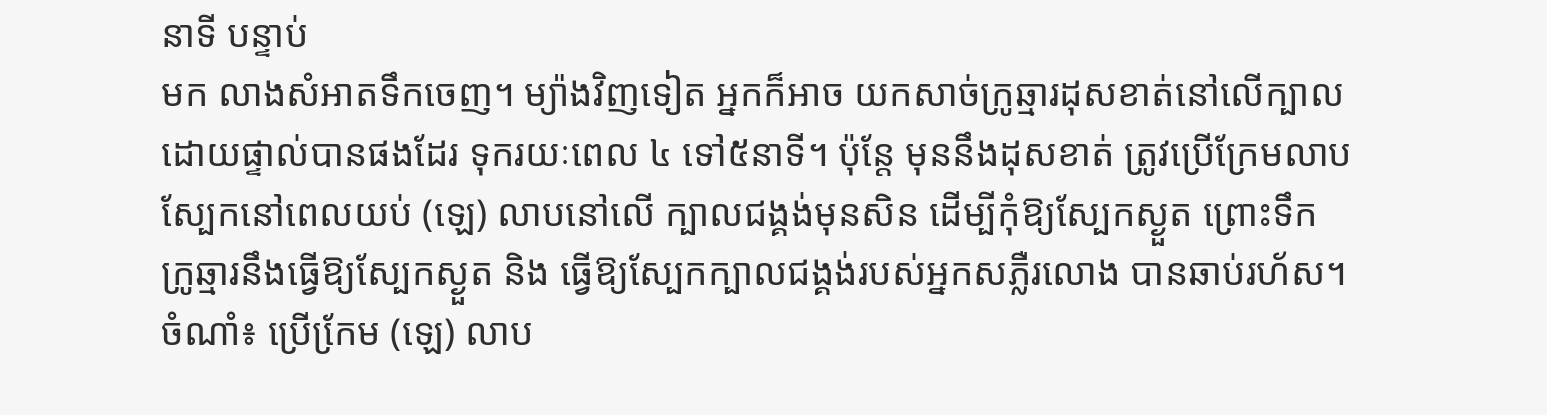នាទី បន្ទាប់
មក លាងសំអាតទឹកចេញ។ ម្យ៉ាងវិញទៀត អ្នកក៏អាច យកសាច់ក្រូឆ្មារដុសខាត់នៅលើក្បាល
ដោយផ្ទាល់បានផងដែរ ទុករយៈពេល ៤ ទៅ៥នាទី។ ប៉ុន្តែ មុននឹងដុសខាត់ ត្រូវប្រើក្រែមលាប
ស្បែកនៅពេលយប់ (ឡេ) លាបនៅលើ ក្បាលជង្គង់មុនសិន ដើម្បីកុំឱ្យស្បែកស្ងួត ព្រោះទឹក
ក្រូឆ្មារនឹងធ្វើឱ្យស្បែកស្ងួត និង ធ្វើឱ្យស្បែកក្បាលជង្គង់របស់អ្នកសភ្លឺរលោង បានឆាប់រហ័ស។
ចំណាំ៖ ប្រើកែ្រម (ឡេ) លាប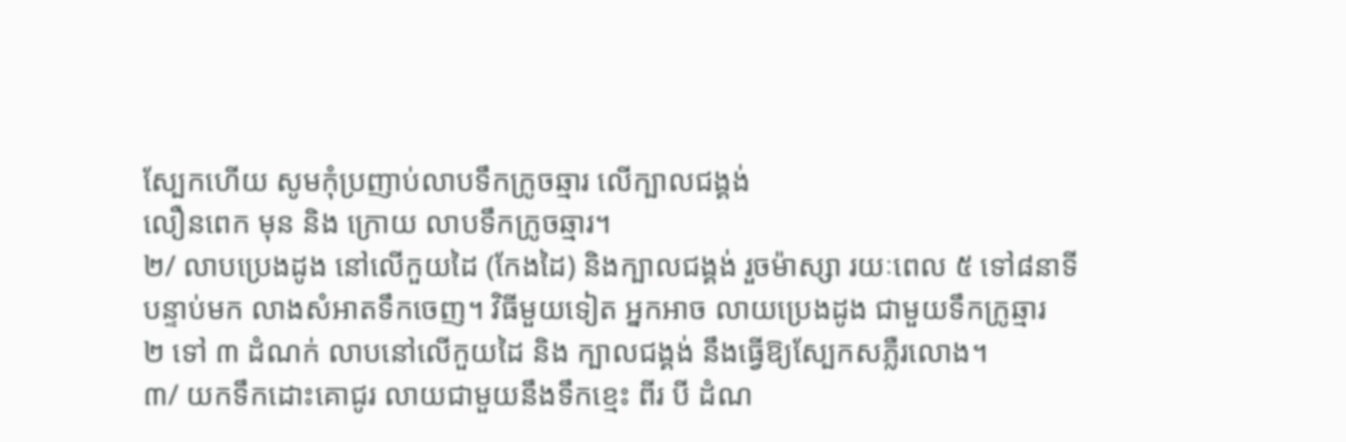ស្បែកហើយ សូមកុំប្រញាប់លាបទឹកក្រូចឆ្មារ លើក្បាលជង្គង់
លឿនពេក មុន និង ក្រោយ លាបទឹកក្រូចឆ្មារ។
២/ លាបប្រេងដូង នៅលើកួយដៃ (កែងដៃ) និងក្បាលជង្គង់ រួចម៉ាស្សា រយៈពេល ៥ ទៅ៨នាទី
បន្ទាប់មក លាងសំអាតទឹកចេញ។ វិធីមួយទៀត អ្នកអាច លាយប្រេងដូង ជាមួយទឹកក្រូឆ្មារ
២ ទៅ ៣ ដំណក់ លាបនៅលើកួយដៃ និង ក្បាលជង្គង់ នឹងធ្វើឱ្យស្បែកសភ្លឺរលោង។
៣/ យកទឹកដោះគោជូរ លាយជាមួយនឹងទឹកខ្មេះ ពីរ បី ដំណ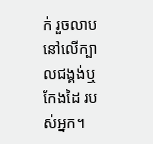ក់ រួចលាបនៅលើក្បាលជង្គង់ឬ
កែងដៃ របស់អ្នក។